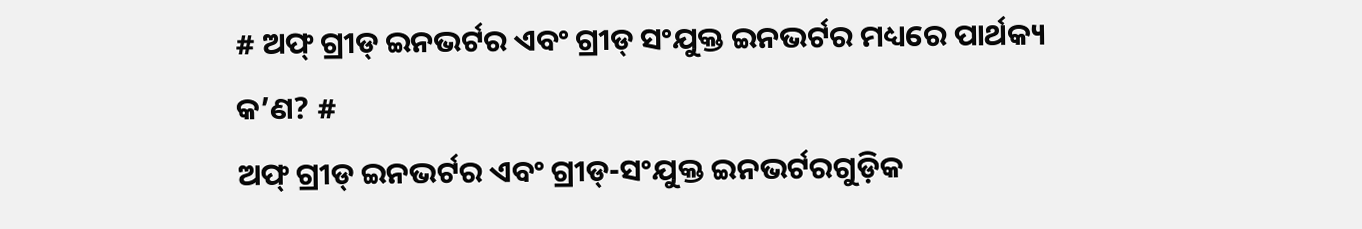# ଅଫ୍ ଗ୍ରୀଡ୍ ଇନଭର୍ଟର ଏବଂ ଗ୍ରୀଡ୍ ସଂଯୁକ୍ତ ଇନଭର୍ଟର ମଧ୍ୟରେ ପାର୍ଥକ୍ୟ କ’ଣ? #
ଅଫ୍ ଗ୍ରୀଡ୍ ଇନଭର୍ଟର ଏବଂ ଗ୍ରୀଡ୍-ସଂଯୁକ୍ତ ଇନଭର୍ଟରଗୁଡ଼ିକ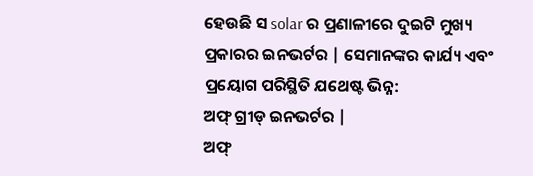ହେଉଛି ସ solar ର ପ୍ରଣାଳୀରେ ଦୁଇଟି ମୁଖ୍ୟ ପ୍ରକାରର ଇନଭର୍ଟର | ସେମାନଙ୍କର କାର୍ଯ୍ୟ ଏବଂ ପ୍ରୟୋଗ ପରିସ୍ଥିତି ଯଥେଷ୍ଟ ଭିନ୍ନ:
ଅଫ୍ ଗ୍ରୀଡ୍ ଇନଭର୍ଟର |
ଅଫ୍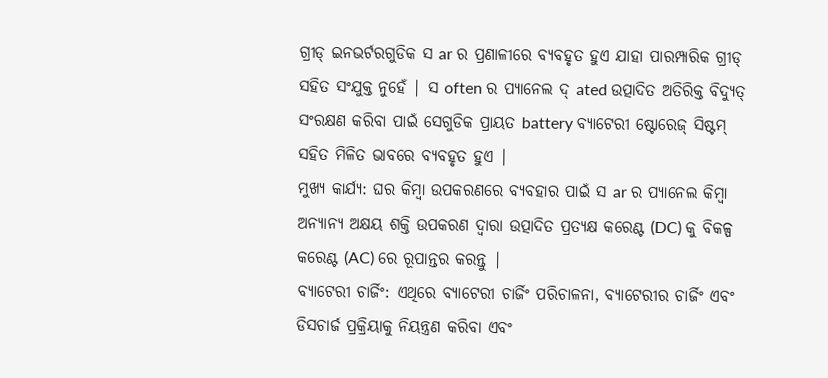ଗ୍ରୀଡ୍ ଇନଭର୍ଟରଗୁଡିକ ସ ar ର ପ୍ରଣାଳୀରେ ବ୍ୟବହୃତ ହୁଏ ଯାହା ପାରମ୍ପାରିକ ଗ୍ରୀଡ୍ ସହିତ ସଂଯୁକ୍ତ ନୁହେଁ | ସ often ର ପ୍ୟାନେଲ ଦ୍ ated ଉତ୍ପାଦିତ ଅତିରିକ୍ତ ବିଦ୍ୟୁତ୍ ସଂରକ୍ଷଣ କରିବା ପାଇଁ ସେଗୁଡିକ ପ୍ରାୟତ battery ବ୍ୟାଟେରୀ ଷ୍ଟୋରେଜ୍ ସିଷ୍ଟମ୍ ସହିତ ମିଳିତ ଭାବରେ ବ୍ୟବହୃତ ହୁଏ |
ମୁଖ୍ୟ କାର୍ଯ୍ୟ: ଘର କିମ୍ବା ଉପକରଣରେ ବ୍ୟବହାର ପାଇଁ ସ ar ର ପ୍ୟାନେଲ କିମ୍ବା ଅନ୍ୟାନ୍ୟ ଅକ୍ଷୟ ଶକ୍ତି ଉପକରଣ ଦ୍ୱାରା ଉତ୍ପାଦିତ ପ୍ରତ୍ୟକ୍ଷ କରେଣ୍ଟ (DC) କୁ ବିକଳ୍ପ କରେଣ୍ଟ (AC) ରେ ରୂପାନ୍ତର କରନ୍ତୁ |
ବ୍ୟାଟେରୀ ଚାର୍ଜିଂ: ଏଥିରେ ବ୍ୟାଟେରୀ ଚାର୍ଜିଂ ପରିଚାଳନା, ବ୍ୟାଟେରୀର ଚାର୍ଜିଂ ଏବଂ ଡିସଚାର୍ଜ ପ୍ରକ୍ରିୟାକୁ ନିୟନ୍ତ୍ରଣ କରିବା ଏବଂ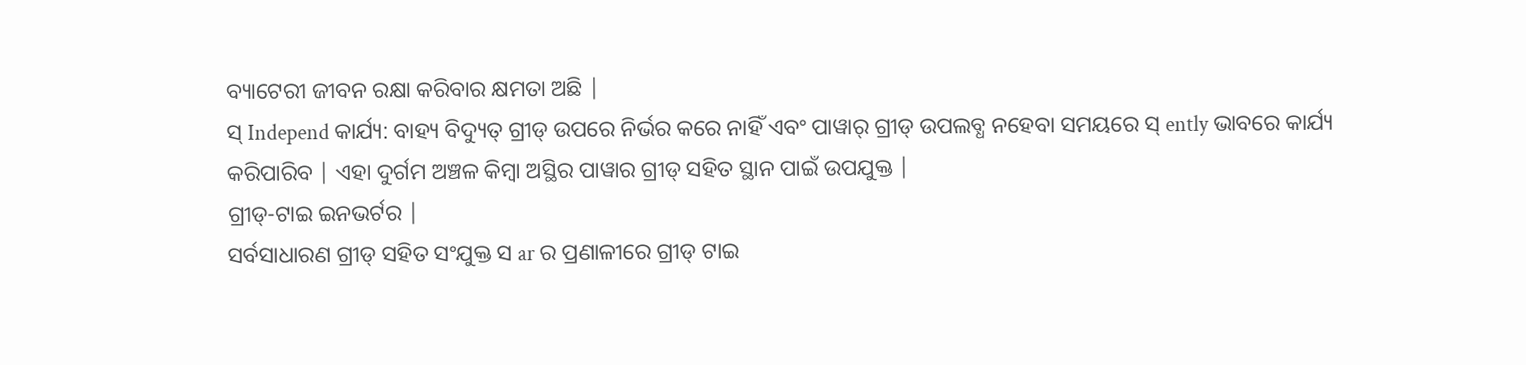ବ୍ୟାଟେରୀ ଜୀବନ ରକ୍ଷା କରିବାର କ୍ଷମତା ଅଛି |
ସ୍ Independ କାର୍ଯ୍ୟ: ବାହ୍ୟ ବିଦ୍ୟୁତ୍ ଗ୍ରୀଡ୍ ଉପରେ ନିର୍ଭର କରେ ନାହିଁ ଏବଂ ପାୱାର୍ ଗ୍ରୀଡ୍ ଉପଲବ୍ଧ ନହେବା ସମୟରେ ସ୍ ently ଭାବରେ କାର୍ଯ୍ୟ କରିପାରିବ | ଏହା ଦୁର୍ଗମ ଅଞ୍ଚଳ କିମ୍ବା ଅସ୍ଥିର ପାୱାର ଗ୍ରୀଡ୍ ସହିତ ସ୍ଥାନ ପାଇଁ ଉପଯୁକ୍ତ |
ଗ୍ରୀଡ୍-ଟାଇ ଇନଭର୍ଟର |
ସର୍ବସାଧାରଣ ଗ୍ରୀଡ୍ ସହିତ ସଂଯୁକ୍ତ ସ ar ର ପ୍ରଣାଳୀରେ ଗ୍ରୀଡ୍ ଟାଇ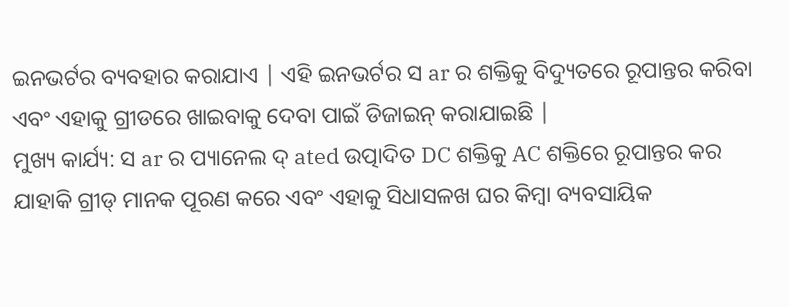ଇନଭର୍ଟର ବ୍ୟବହାର କରାଯାଏ | ଏହି ଇନଭର୍ଟର ସ ar ର ଶକ୍ତିକୁ ବିଦ୍ୟୁତରେ ରୂପାନ୍ତର କରିବା ଏବଂ ଏହାକୁ ଗ୍ରୀଡରେ ଖାଇବାକୁ ଦେବା ପାଇଁ ଡିଜାଇନ୍ କରାଯାଇଛି |
ମୁଖ୍ୟ କାର୍ଯ୍ୟ: ସ ar ର ପ୍ୟାନେଲ ଦ୍ ated ଉତ୍ପାଦିତ DC ଶକ୍ତିକୁ AC ଶକ୍ତିରେ ରୂପାନ୍ତର କର ଯାହାକି ଗ୍ରୀଡ୍ ମାନକ ପୂରଣ କରେ ଏବଂ ଏହାକୁ ସିଧାସଳଖ ଘର କିମ୍ବା ବ୍ୟବସାୟିକ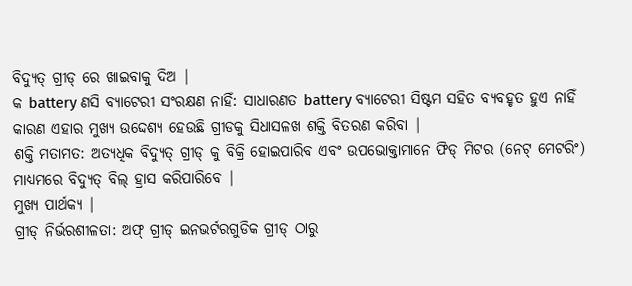ବିଦ୍ୟୁତ୍ ଗ୍ରୀଡ୍ ରେ ଖାଇବାକୁ ଦିଅ |
କ battery ଣସି ବ୍ୟାଟେରୀ ସଂରକ୍ଷଣ ନାହିଁ: ସାଧାରଣତ battery ବ୍ୟାଟେରୀ ସିଷ୍ଟମ ସହିତ ବ୍ୟବହୃତ ହୁଏ ନାହିଁ କାରଣ ଏହାର ମୁଖ୍ୟ ଉଦ୍ଦେଶ୍ୟ ହେଉଛି ଗ୍ରୀଡକୁ ସିଧାସଳଖ ଶକ୍ତି ବିତରଣ କରିବା |
ଶକ୍ତି ମତାମତ: ଅତ୍ୟଧିକ ବିଦ୍ୟୁତ୍ ଗ୍ରୀଡ୍ କୁ ବିକ୍ରି ହୋଇପାରିବ ଏବଂ ଉପଭୋକ୍ତାମାନେ ଫିଡ୍ ମିଟର (ନେଟ୍ ମେଟରିଂ) ମାଧ୍ୟମରେ ବିଦ୍ୟୁତ୍ ବିଲ୍ ହ୍ରାସ କରିପାରିବେ |
ମୁଖ୍ୟ ପାର୍ଥକ୍ୟ |
ଗ୍ରୀଡ୍ ନିର୍ଭରଶୀଳତା: ଅଫ୍ ଗ୍ରୀଡ୍ ଇନଭର୍ଟରଗୁଡିକ ଗ୍ରୀଡ୍ ଠାରୁ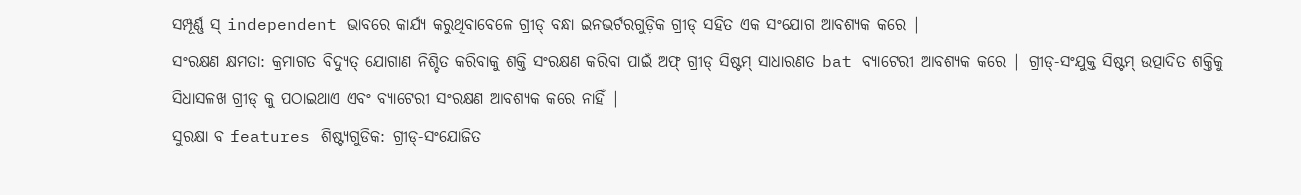ସମ୍ପୂର୍ଣ୍ଣ ସ୍ independent ଭାବରେ କାର୍ଯ୍ୟ କରୁଥିବାବେଳେ ଗ୍ରୀଡ୍ ବନ୍ଧା ଇନଭର୍ଟରଗୁଡ଼ିକ ଗ୍ରୀଡ୍ ସହିତ ଏକ ସଂଯୋଗ ଆବଶ୍ୟକ କରେ |
ସଂରକ୍ଷଣ କ୍ଷମତା: କ୍ରମାଗତ ବିଦ୍ୟୁତ୍ ଯୋଗାଣ ନିଶ୍ଚିତ କରିବାକୁ ଶକ୍ତି ସଂରକ୍ଷଣ କରିବା ପାଇଁ ଅଫ୍ ଗ୍ରୀଡ୍ ସିଷ୍ଟମ୍ ସାଧାରଣତ bat ବ୍ୟାଟେରୀ ଆବଶ୍ୟକ କରେ | ଗ୍ରୀଡ୍-ସଂଯୁକ୍ତ ସିଷ୍ଟମ୍ ଉତ୍ପାଦିତ ଶକ୍ତିକୁ ସିଧାସଳଖ ଗ୍ରୀଡ୍ କୁ ପଠାଇଥାଏ ଏବଂ ବ୍ୟାଟେରୀ ସଂରକ୍ଷଣ ଆବଶ୍ୟକ କରେ ନାହିଁ |
ସୁରକ୍ଷା ବ features ଶିଷ୍ଟ୍ୟଗୁଡିକ: ଗ୍ରୀଡ୍-ସଂଯୋଜିତ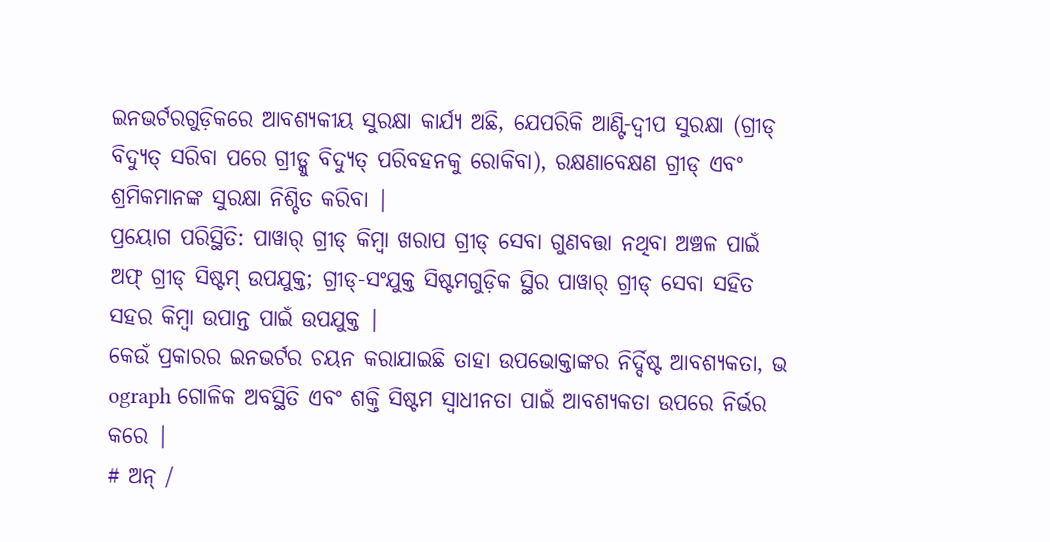ଇନଭର୍ଟରଗୁଡ଼ିକରେ ଆବଶ୍ୟକୀୟ ସୁରକ୍ଷା କାର୍ଯ୍ୟ ଅଛି, ଯେପରିକି ଆଣ୍ଟି-ଦ୍ୱୀପ ସୁରକ୍ଷା (ଗ୍ରୀଡ୍ ବିଦ୍ୟୁତ୍ ସରିବା ପରେ ଗ୍ରୀଡ୍କୁ ବିଦ୍ୟୁତ୍ ପରିବହନକୁ ରୋକିବା), ରକ୍ଷଣାବେକ୍ଷଣ ଗ୍ରୀଡ୍ ଏବଂ ଶ୍ରମିକମାନଙ୍କ ସୁରକ୍ଷା ନିଶ୍ଚିତ କରିବା |
ପ୍ରୟୋଗ ପରିସ୍ଥିତି: ପାୱାର୍ ଗ୍ରୀଡ୍ କିମ୍ବା ଖରାପ ଗ୍ରୀଡ୍ ସେବା ଗୁଣବତ୍ତା ନଥିବା ଅଞ୍ଚଳ ପାଇଁ ଅଫ୍ ଗ୍ରୀଡ୍ ସିଷ୍ଟମ୍ ଉପଯୁକ୍ତ; ଗ୍ରୀଡ୍-ସଂଯୁକ୍ତ ସିଷ୍ଟମଗୁଡ଼ିକ ସ୍ଥିର ପାୱାର୍ ଗ୍ରୀଡ୍ ସେବା ସହିତ ସହର କିମ୍ବା ଉପାନ୍ତ ପାଇଁ ଉପଯୁକ୍ତ |
କେଉଁ ପ୍ରକାରର ଇନଭର୍ଟର ଚୟନ କରାଯାଇଛି ତାହା ଉପଭୋକ୍ତାଙ୍କର ନିର୍ଦ୍ଦିଷ୍ଟ ଆବଶ୍ୟକତା, ଭ ograph ଗୋଳିକ ଅବସ୍ଥିତି ଏବଂ ଶକ୍ତି ସିଷ୍ଟମ ସ୍ୱାଧୀନତା ପାଇଁ ଆବଶ୍ୟକତା ଉପରେ ନିର୍ଭର କରେ |
# ଅନ୍ /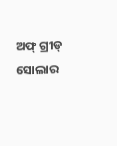ଅଫ୍ ଗ୍ରୀଡ୍ ସୋଲାର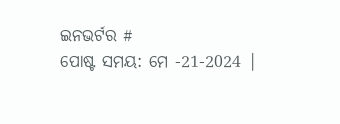ଇନଭର୍ଟର #
ପୋଷ୍ଟ ସମୟ: ମେ -21-2024 |